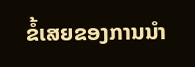ຂໍ້ເສຍຂອງການນຳ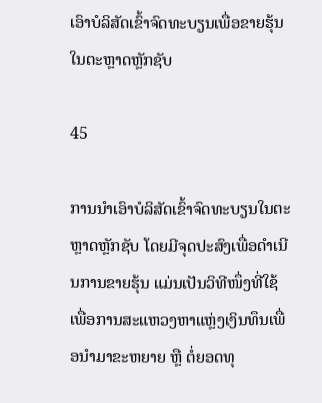ເອົາບໍລິສັດເຂົ້າຈົດທະບຽນເພື່ອຂາຍຮຸ້ນໃນຕະຫຼາດຫຼັກຊັບ

45

ການນຳເອົາບໍລິສັດເຂົ້າຈົດທະບຽນໃນຕະຫຼາດຫຼັກຊັບ ໂດຍມີຈຸດປະສົງເພື່ອດຳເນີນການຂາຍຮຸ້ນ ແມ່ນເປັນວິທີໜຶ່ງທີ່ໃຊ້ເພື່ອການສະແຫວງຫາແຫຼ່ງເງິນທຶນເພື່ອນຳມາຂະຫຍາຍ ຫຼື ຕໍ່ຍອດທຸ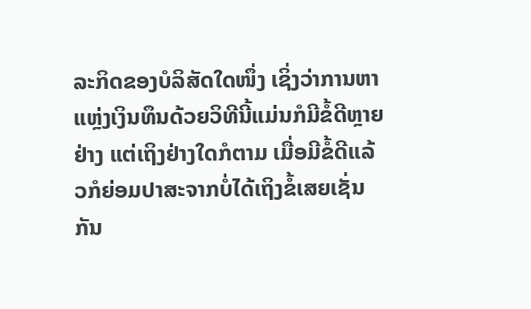ລະກິດຂອງບໍລິສັດໃດໜຶ່ງ ເຊິ່ງວ່າການຫາແຫຼ່ງເງິນທຶນດ້ວຍວິທີນີ້ແມ່ນກໍມີຂໍ້ດີຫຼາຍຢ່າງ ແຕ່ເຖິງຢ່າງໃດກໍຕາມ ເມື່ອມີຂໍ້ດີແລ້ວກໍຍ່ອມປາສະຈາກບໍ່ໄດ້ເຖິງຂໍ້ເສຍເຊັ່ນກັນ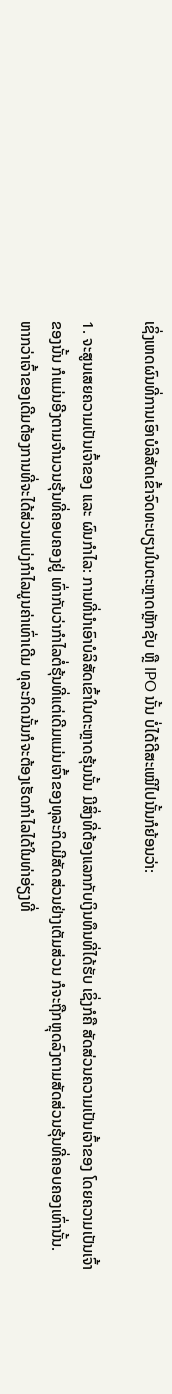ເຊິ່ງເຫດຜົນທີ່ການເອົາບໍລິສັດເຂົ້າຈົດທະບຽນໃນຕະຫຼາດຫຼັກຊັບ ຫຼື IPO ນັ້ນ ບໍ່ໄດ້ດີສະເໝີໄປນັ້ນກໍຍ້ອນວ່າ:

1. ຈະສູນເສຍຄວາມເປັນເຈົ້າຂອງ ແລະ ຜົນກຳໄລ: ການທີ່ນຳເອົາບໍລິສັດເຂົ້າໃນຕະຫຼາດຮຸ້ນນັ້ນ ມີສິ່ງທີ່ຕ້ອງແລກກັບເງິນທຶນທີ່ໄດ້ຮັບ ເຊິ່ງກໍຄື ສັດສ່ວນຄວາມເປັນເຈົ້າຂອງ ໂດຍຄວາມເປັນເຈົ້າຂອງນັ້ນ ກໍແມ່ນອີງຕາມຈຳນວນຮຸ້ນທີ່ຄອບຄອງຢູ່ ເທົ່າກັບວ່າກຳໄລຕໍ່ຮຸ້ນທີ່ແຕ່ເດີມແມ່ນເຈົ້າຂອງທຸລະກິດມີສັດສ່ວນຢ່າງເຕັມສ່ວນ ກໍຈະຖືກຫຼຸດລົງຕາມສັດສ່ວນຮຸ້ນທີ່ຄອບຄອງເທົ່ານັ້ນ. ຫາກວ່າເຈົ້າຂອງເດີມຕ້ອງການທີ່ຈະໄດ້ສ່ວນແບ່ງກຳໄລມູນຄ່າເທົ່າເດີມ ທຸລະກິດນັ້ນກໍຈະຕ້ອງເຮັດກຳໄລໄດ້ໃນທ່າອ່ຽງທີ່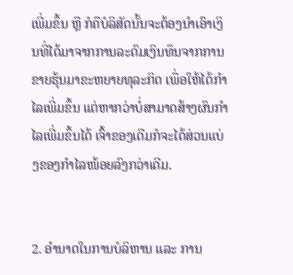ເພີ່ມຂຶ້ນ ຫຼື ກໍຄືບໍລິສັດນັ້ນຈະຕ້ອງນຳເອົາເງິນທີ່ໄດ້ມາຈາກການລະດົມເງິນທຶນຈາກການຂາຍຮຸ້ນມາຂະຫຍາຍທຸລະກິດ ເພື່ອໃຫ້ໄດ້ກຳໄລເພີ່ມຂຶ້ນ ແຕ່ຫາກວ່າບໍ່ສາມາດສ້າງຜົນກຳໄລເພີ່ມຂຶ້ນໄດ້ ເຈົ້າຂອງເດີມກໍຈະໄດ້ສ່ວນແບ່ງຂອງກຳໄລໜ້ອຍລົງກວ່າເດີມ.


2. ອຳນາດໃນການບໍລິຫານ ແລະ ການ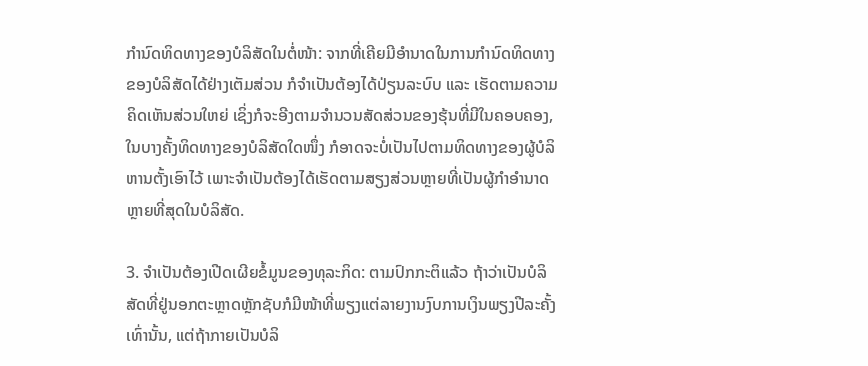ກຳນົດທິດທາງຂອງບໍລິສັດໃນຕໍ່ໜ້າ: ຈາກທີ່ເຄີຍມີອຳນາດໃນການກຳນົດທິດທາງຂອງບໍລິສັດໄດ້ຢ່າງເຕັມສ່ວນ ກໍຈຳເປັນຕ້ອງໄດ້ປ່ຽນລະບົບ ແລະ ເຮັດຕາມຄວາມຄິດເຫັນສ່ວນໃຫຍ່ ເຊິ່ງກໍຈະອີງຕາມຈຳນວນສັດສ່ວນຂອງຮຸ້ນທີ່ມີໃນຄອບຄອງ, ໃນບາງຄັ້ງທິດທາງຂອງບໍລິສັດໃດໜຶ່ງ ກໍອາດຈະບໍ່ເປັນໄປຕາມທິດທາງຂອງຜູ້ບໍລິຫານຕັ້ງເອົາໄວ້ ເພາະຈຳເປັນຕ້ອງໄດ້ເຮັດຕາມສຽງສ່ວນຫຼາຍທີ່ເປັນຜູ້ກຳອຳນາດຫຼາຍທີ່ສຸດໃນບໍລິສັດ.

3. ຈຳເປັນຕ້ອງເປີດເຜີຍຂໍ້ມູນຂອງທຸລະກິດ: ຕາມປົກກະຕິແລ້ວ ຖ້າວ່າເປັນບໍລິສັດທີ່ຢູ່ນອກຕະຫຼາດຫຼັກຊັບກໍມີໜ້າທີ່ພຽງແຕ່ລາຍງານງົບການເງິນພຽງປີລະຄັ້ງເທົ່ານັ້ນ, ແຕ່ຖ້າກາຍເປັນບໍລິ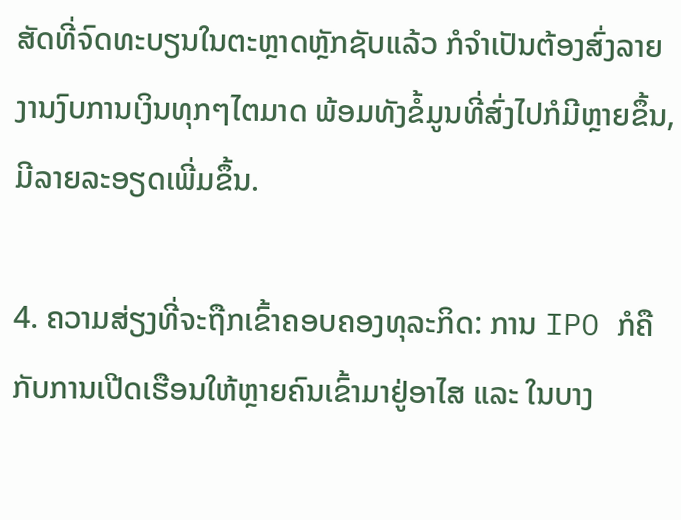ສັດທີ່ຈົດທະບຽນໃນຕະຫຼາດຫຼັກຊັບແລ້ວ ກໍຈຳເປັນຕ້ອງສົ່ງລາຍງານງົບການເງິນທຸກໆໄຕມາດ ພ້ອມທັງຂໍ້ມູນທີ່ສົ່ງໄປກໍມີຫຼາຍຂຶ້ນ, ມີລາຍລະອຽດເພີ່ມຂຶ້ນ.

4. ຄວາມສ່ຽງທີ່ຈະຖືກເຂົ້າຄອບຄອງທຸລະກິດ: ການ IPO ກໍຄືກັບການເປີດເຮືອນໃຫ້ຫຼາຍຄົນເຂົ້າມາຢູ່ອາໄສ ແລະ ໃນບາງ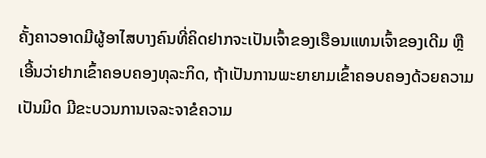ຄັ້ງຄາວອາດມີຜູ້ອາໄສບາງຄົນທີ່ຄິດຢາກຈະເປັນເຈົ້າຂອງເຮືອນແທນເຈົ້າຂອງເດີມ ຫຼື ເອີ້ນວ່າຢາກເຂົ້າຄອບຄອງທຸລະກິດ, ຖ້າເປັນການພະຍາຍາມເຂົ້າຄອບຄອງດ້ວຍຄວາມເປັນມິດ ມີຂະບວນການເຈລະຈາຂໍຄວາມ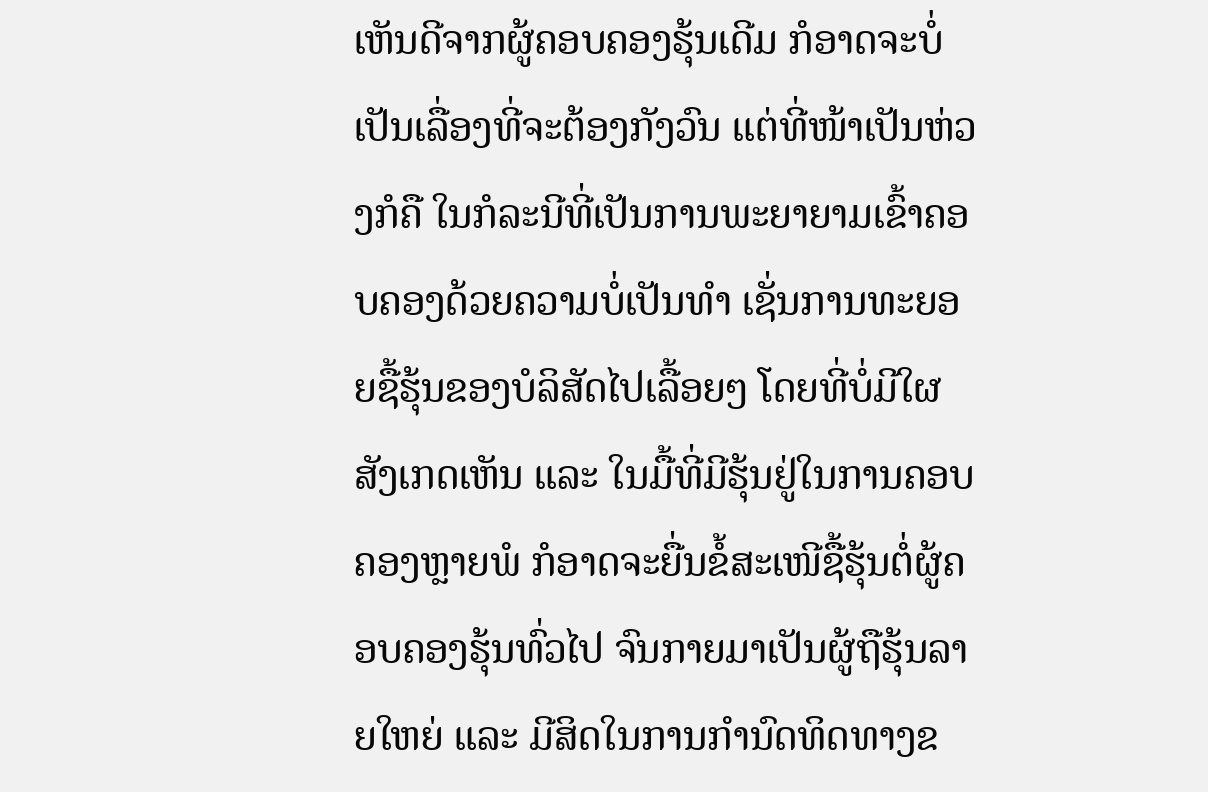ເຫັນດີຈາກຜູ້ຄອບຄອງຮຸ້ນເດີມ ກໍອາດຈະບໍ່ເປັນເລື່ອງທີ່ຈະຕ້ອງກັງວົນ ແຕ່ທີ່ໜ້າເປັນຫ່ວງກໍຄື ໃນກໍລະນີທີ່ເປັນການພະຍາຍາມເຂົ້າຄອບຄອງດ້ວຍຄວາມບໍ່ເປັນທຳ ເຊັ່ນການທະຍອຍຊື້ຮຸ້ນຂອງບໍລິສັດໄປເລື້ອຍໆ ໂດຍທີ່ບໍ່ມີໃຜສັງເກດເຫັນ ແລະ ໃນມື້ທີ່ມີຮຸ້ນຢູ່ໃນການຄອບຄອງຫຼາຍພໍ ກໍອາດຈະຍື່ນຂໍ້ສະເໜີຊື້ຮຸ້ນຕໍ່ຜູ້ຄອບຄອງຮຸ້ນທົ່ວໄປ ຈົນກາຍມາເປັນຜູ້ຖືຮຸ້ນລາຍໃຫຍ່ ແລະ ມີສິດໃນການກຳນົດທິດທາງຂ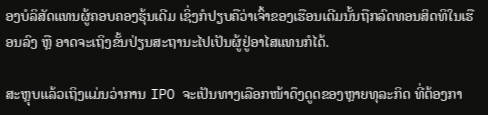ອງບໍລິສັດແທນຜູ້ຄອບຄອງຮຸ້ນເດີມ ເຊິ່ງກໍປຽບຄືວ່າເຈົ້າຂອງເຮືອນເດີມນັ້ນຖືກລົດທອນສິດທິໃນເຮືອນລົງ ຫຼື ອາດຈະເຖິງຂັ້ນປ່ຽນສະຖານະໄປເປັນຜູ້ຢູ່ອາໄສແທນກໍໄດ້.

ສະຫຼຸບແລ້ວເຖິງແມ່ນວ່າການ IPO ຈະເປັນທາງເລືອກໜ້າດຶງດູດຂອງຫຼາຍທຸລະກິດ ທີ່ຕ້ອງກາ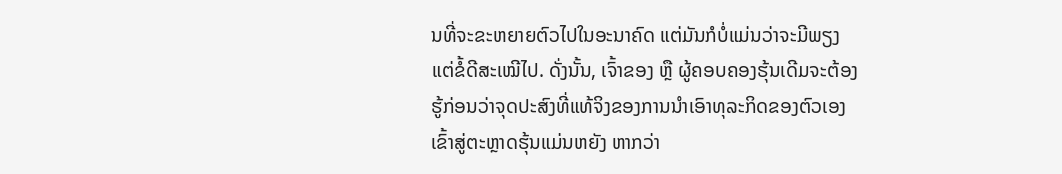ນທີ່ຈະຂະຫຍາຍຕົວໄປໃນອະນາຄົດ ແຕ່ມັນກໍບໍ່ແມ່ນວ່າຈະມີພຽງແຕ່ຂໍ້ດີສະເໝີໄປ. ດັ່ງນັ້ນ, ເຈົ້າຂອງ ຫຼື ຜູ້ຄອບຄອງຮຸ້ນເດີມຈະຕ້ອງຮູ້ກ່ອນວ່າຈຸດປະສົງທີ່ແທ້ຈິງຂອງການນຳເອົາທຸລະກິດຂອງຕົວເອງເຂົ້າສູ່ຕະຫຼາດຮຸ້ນແມ່ນຫຍັງ ຫາກວ່າ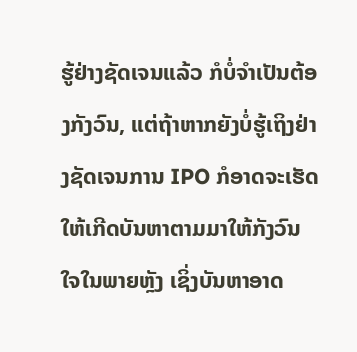ຮູ້ຢ່າງຊັດເຈນແລ້ວ ກໍບໍ່ຈຳເປັນຕ້ອງກັງວົນ, ແຕ່ຖ້າຫາກຍັງບໍ່ຮູ້ເຖິງຢ່າງຊັດເຈນການ IPO ກໍອາດຈະເຮັດໃຫ້ເກີດບັນຫາຕາມມາໃຫ້ກັງວົນໃຈໃນພາຍຫຼັງ ເຊິ່ງບັນຫາອາດ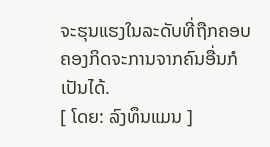ຈະຮຸນແຮງໃນລະດັບທີ່ຖືກຄອບຄອງກິດຈະການຈາກຄົນອື່ນກໍເປັນໄດ້.
[ ໂດຍ: ລົງທຶນແມນ ]